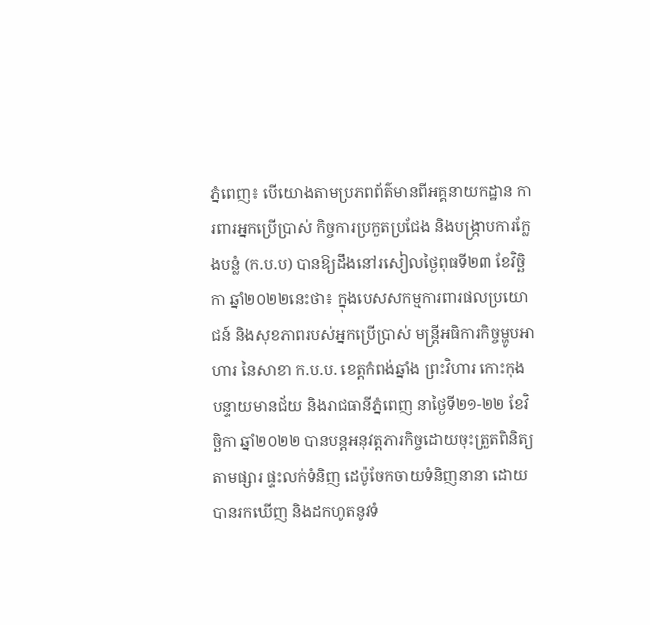ភ្នំពេញ៖ បេីយោងតាមប្រភពព័ត៌មានពីអគ្គនាយកដ្ឋាន ការពារអ្នកប្រើប្រាស់ កិច្ចការប្រកួតប្រជែង និងបង្ក្រាបការក្លែងបន្លំ (ក.ប.ប) បានឱ្យដឹងនៅរសៀលថ្ងៃពុធទី២៣ ខែវិច្ឆិកា ឆ្នាំ២០២២នេះថា៖ ក្នុងបេសសកម្មការពារផលប្រយោជន៍ និងសុខភាពរបស់អ្នកប្រើប្រាស់ មន្ត្រីអធិការកិច្ចម្ហូបអាហារ នៃសាខា ក.ប.ប. ខេត្តកំពង់ឆ្នាំង ព្រះវិហារ កោះកុង បន្ទាយមានជ័យ និងរាជធានីភ្នំពេញ នាថ្ងៃទី២១-២២ ខែវិច្ឆិកា ឆ្នាំ២០២២ បានបន្តអនុវត្តភារកិច្ចដោយចុះត្រួតពិនិត្យតាមផ្សារ ផ្ទះលក់ទំនិញ ដេប៉ូចែកចាយទំនិញនានា ដោយបានរកឃើញ និងដកហូតនូវទំ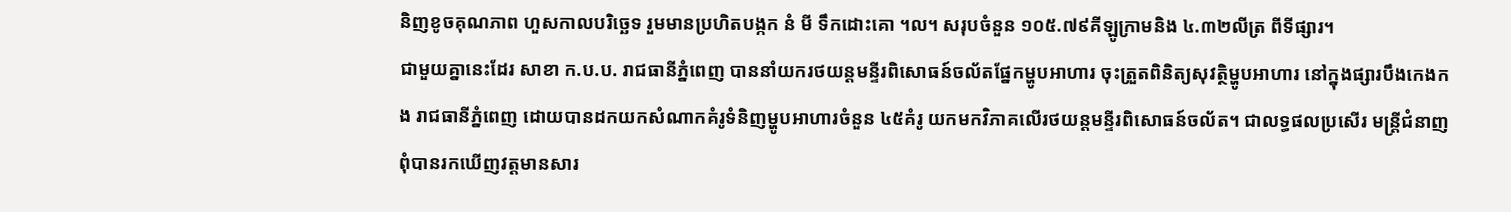និញខូចគុណភាព ហួសកាលបរិច្ឆេទ រួមមានប្រហិតបង្កក នំ មី ទឹកដោះគោ ។ល។ សរុបចំនួន ១០៥.៧៩គីឡូក្រាមនិង ៤.៣២លីត្រ ពីទីផ្សារ។
ជាមួយគ្នានេះដែរ សាខា ក.ប.ប. រាជធានីភ្នំពេញ បាននាំយករថយន្តមន្ទីរពិសោធន៍ចល័តផ្នែកម្ហូបអាហារ ចុះត្រួតពិនិត្យសុវត្ថិម្ហូបអាហារ នៅក្នុងផ្សារបឹងកេងកង រាជធានីភ្នំពេញ ដោយបានដកយកសំណាកគំរូទំនិញម្ហូបអាហារចំនួន ៤៥គំរូ យកមកវិភាគលើរថយន្តមន្ទីរពិសោធន៍ចល័ត។ ជាលទ្ធផលប្រសើរ មន្ត្រីជំនាញពុំបានរកឃើញវត្តមានសារ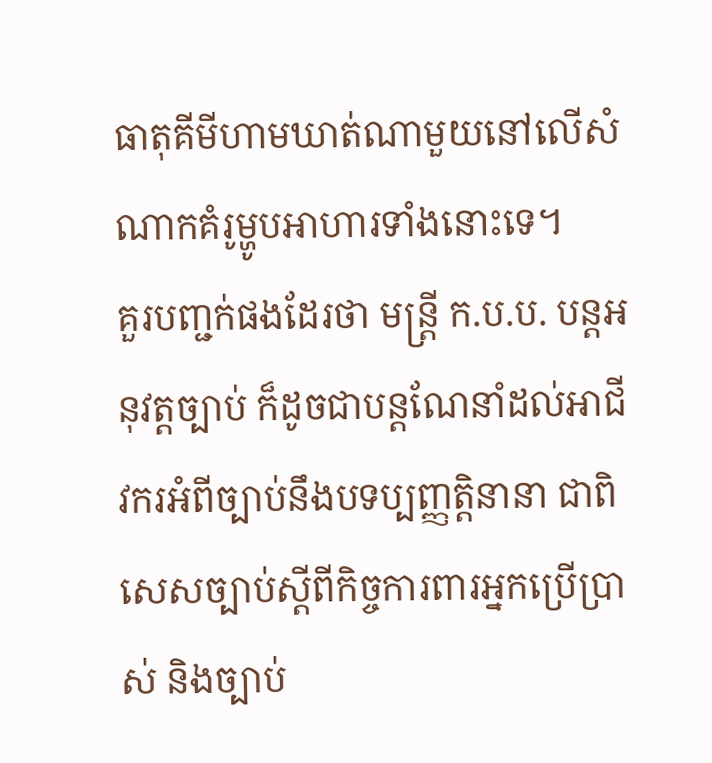ធាតុគីមីហាមឃាត់ណាមួយនៅលើសំណាកគំរូម្ហូបអាហារទាំងនោះទេ។
គួរបញ្ជក់ផងដែរថា មន្ត្រី ក.ប.ប. បន្តអនុវត្តច្បាប់ ក៏ដូចជាបន្តណែនាំដល់អាជីវករអំពីច្បាប់នឹងបទប្បញ្ញត្តិនានា ជាពិសេសច្បាប់ស្តីពីកិច្ចការពារអ្នកប្រើប្រាស់ និងច្បាប់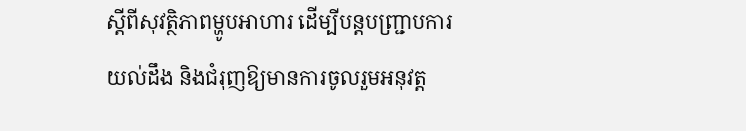ស្តីពីសុវត្ថិភាពម្ហូបអាហារ ដើម្បីបន្តបញ្ជ្រាបការយល់ដឹង និងជំរុញឱ្យមានការចូលរួមអនុវត្ត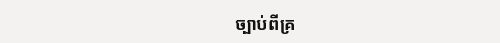ច្បាប់ពីគ្រ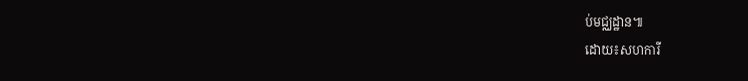ប់មជ្ឈដ្ឋាន៕
ដោយ៖សហការី